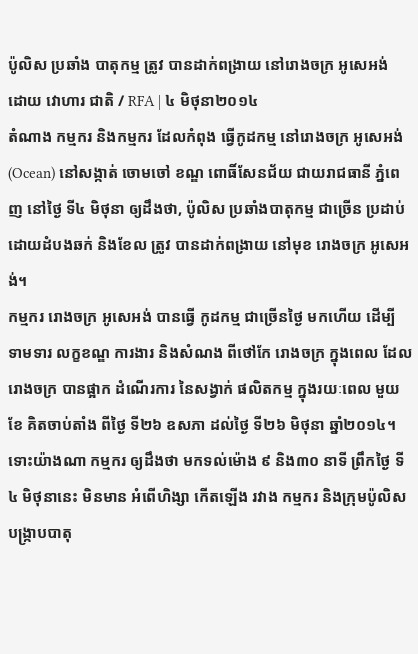ប៉ូលិស ប្រឆាំង បាតុកម្ម ត្រូវ បានដាក់ពង្រាយ នៅរោងចក្រ អូសេអង់
ដោយ វោហារ ជាតិ / RFA | ៤ មិថុនា២០១៤
តំណាង កម្មករ និងកម្មករ ដែលកំពុង ធ្វើកូដកម្ម នៅរោងចក្រ អូសេអង់ (Ocean) នៅសង្កាត់ ចោមចៅ ខណ្ឌ ពោធិ៍សែនជ័យ ជាយរាជធានី ភ្នំពេញ នៅថ្ងៃ ទី៤ មិថុនា ឲ្យដឹងថា, ប៉ូលិស ប្រឆាំងបាតុកម្ម ជាច្រើន ប្រដាប់ ដោយដំបងឆក់ និងខែល ត្រូវ បានដាក់ពង្រាយ នៅមុខ រោងចក្រ អូសេអង់។
កម្មករ រោងចក្រ អូសេអង់ បានធ្វើ កូដកម្ម ជាច្រើនថ្ងៃ មកហើយ ដើម្បី ទាមទារ លក្ខខណ្ឌ ការងារ និងសំណង ពីថៅកែ រោងចក្រ ក្នុងពេល ដែលរោងចក្រ បានផ្អាក ដំណើរការ នៃសង្វាក់ ផលិតកម្ម ក្នុងរយៈពេល មួយខែ គិតចាប់តាំង ពីថ្ងៃ ទី២៦ ឧសភា ដល់ថ្ងៃ ទី២៦ មិថុនា ឆ្នាំ២០១៤។
ទោះយ៉ាងណា កម្មករ ឲ្យដឹងថា មកទល់ម៉ោង ៩ និង៣០ នាទី ព្រឹកថ្ងៃ ទី៤ មិថុនានេះ មិនមាន អំពើហិង្សា កើតឡើង រវាង កម្មករ និងក្រុមប៉ូលិស បង្ក្រាបបាតុ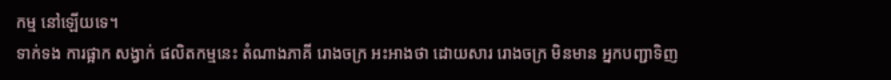កម្ម នៅឡើយទេ។
ទាក់ទង ការផ្អាក សង្វាក់ ផលិតកម្មនេះ តំណាងភាគី រោងចក្រ អះអាងថា ដោយសារ រោងចក្រ មិនមាន អ្នកបញ្ជាទិញ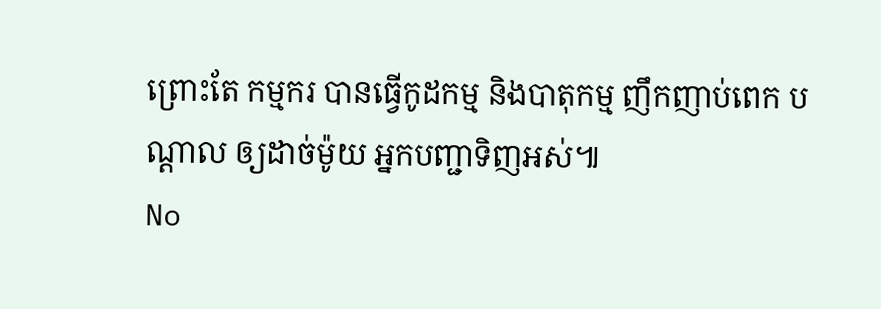ព្រោះតែ កម្មករ បានធ្វើកូដកម្ម និងបាតុកម្ម ញឹកញាប់ពេក បណ្ដាល ឲ្យដាច់ម៉ូយ អ្នកបញ្ជាទិញអស់៕
No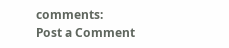comments:
Post a Comment